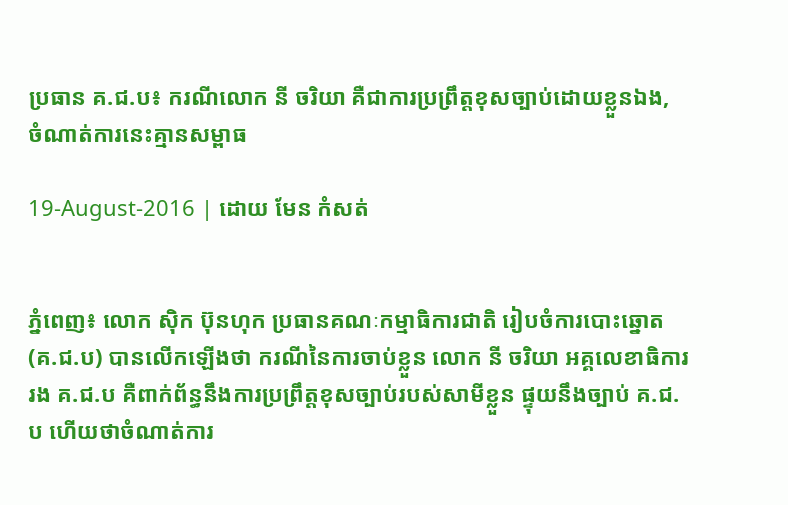ប្រធាន គ.ជ.ប៖ ករណីលោក នី ចរិយា គឺជាការប្រព្រឹត្តខុសច្បាប់ដោយខ្លួនឯង, ចំណាត់ការនេះគ្មានសម្ពាធ

19-August-2016 | ដោយ មែន កំសត់


ភ្នំពេញ៖ លោក ស៊ិក ប៊ុនហុក ប្រធានគណៈកម្មាធិការជាតិ រៀបចំការបោះឆ្នោត (គ.ជ.ប) បានលើកឡើងថា ករណីនៃការចាប់ខ្លួន លោក នី ចរិយា អគ្គលេខាធិការរង គ.ជ.ប គឺពាក់ព័ន្ធនឹងការប្រព្រឹត្តខុសច្បាប់របស់សាមីខ្លួន ផ្ទុយនឹងច្បាប់ គ.ជ.ប ហើយថាចំណាត់ការ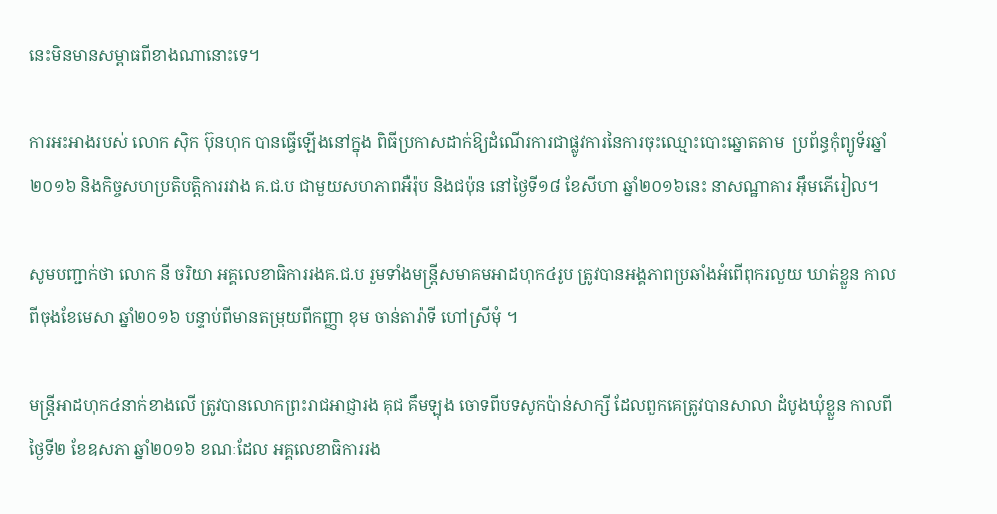នេះមិនមានសម្ពាធពីខាងណានោះទេ។

ការអះអាងរបស់ លោក ស៊ិក ប៊ុនហុក បានធ្វើឡើងនៅក្នុង ពិធីប្រកាសដាក់ឱ្យដំណើរការជាផ្លូវការនៃការចុះឈ្មោះបោះឆ្នោតតាម  ប្រព័ន្ធកុំព្យូទ័រឆ្នាំ២០១៦ និងកិច្ចសហប្រតិបត្តិការរវាង គ.ជ.ប ជាមួយសហភាពអឺរ៉ុប និងជប៉ុន នៅថ្ងៃទី១៨ ខែសីហា ឆ្នាំ២០១៦នេះ នាសណ្ឋាគារ អ៊ឹមភើរៀល។

សូមបញ្ជាក់ថា លោក នី ចរិយា អគ្គលេខាធិការរងគ.ជ.ប រួមទាំងមន្ត្រីសមាគមអាដហុក៤រូប ត្រូវបានអង្គភាពប្រឆាំងអំពើពុករលួយ ឃាត់ខ្លួន កាលពីចុងខែមេសា ឆ្នាំ២០១៦ បន្ទាប់ពីមានតម្រុយពីកញ្ញា ខុម ចាន់តារ៉ាទី ហៅស្រីមុំ ។

មន្រ្តីអាដហុក៤នាក់ខាងលើ ត្រូវបានលោកព្រះរាជអាជ្ញារង គុជ គឹមឡុង ចោទពីបទសូកប៉ាន់សាក្សី ដែលពួកគេត្រូវបានសាលា ដំបូងឃុំខ្លួន កាលពីថ្ងៃទី២ ខែឧសភា ឆ្នាំ២០១៦ ខណៈដែល អគ្គលេខាធិការរង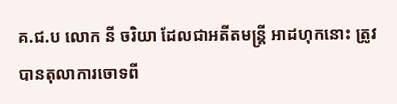គ.ជ.ប លោក នី ចរិយា ដែលជាអតីតមន្រ្តី អាដហុកនោះ ត្រូវបានតុលាការចោទពី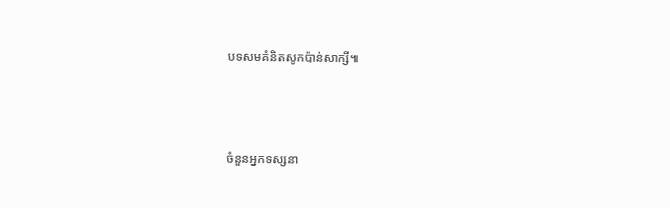បទសមគំនិតសូកប៉ាន់សាក្សី៕



ចំនួនអ្នកទស្សនា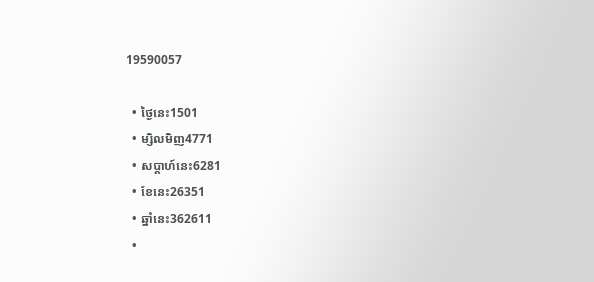19590057

  • ថ្ងៃនេះ1501
  • ម្សិលមិញ4771
  • សប្តាហ៍នេះ6281
  • ខែនេះ26351
  • ឆ្នាំនេះ362611
  •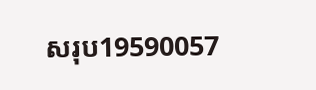សរុប19590057